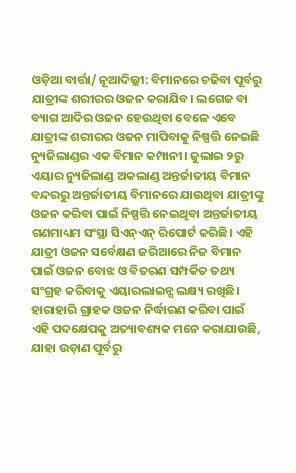ଓଡ଼ିଆ ବାର୍ତ୍ତା/ ନୂଆଦିଲ୍ଲୀ: ବିମାନରେ ଚଢିବା ପୂର୍ବରୁ ଯାତ୍ରୀଙ୍କ ଶରୀରର ଓଜନ କରାଯିବ। ଲଗେଜ ବା ବ୍ୟାଗ ଆଦିର ଓଜନ ହେଉଥିବା ବେଳେ ଏବେ ଯାତ୍ରୀଙ୍କ ଶରୀରର ଓଜନ ମାପିବାକୁ ନିଷ୍ପତ୍ତି ନେଇଛି ନ୍ୟୁଜିଲାଣ୍ଡର ଏକ ବିମାନ କମ୍ପାନୀ। ଜୁଲାଇ ୨ରୁ ଏୟାର ନ୍ୟୁଜିଲାଣ୍ଡ ଅକଲାଣ୍ଡ ଅନ୍ତର୍ଜାତୀୟ ବିମାନ ବନ୍ଦରରୁ ଅନ୍ତର୍ଜାତୀୟ ବିମାନରେ ଯାଉଥିବା ଯାତ୍ରୀଙ୍କୁ ଓଜନ କରିବା ପାଇଁ ନିଷ୍ପତ୍ତି ନେଇଥିବା ଅନ୍ତର୍ଜାତୀୟ ଗଣମାଧ୍ୟମ ସଂସ୍ଥା ସିଏନ୍ଏନ୍ ରିପୋର୍ଟ କରିଛି। ଏହି ଯାତ୍ରୀ ଓଜନ ସର୍ବେକ୍ଷଣ ଜରିଆରେ ନିଜ ବିମାନ ପାଇଁ ଓଜନ ବୋଝ ଓ ବିତରଣ ସମ୍ପର୍କିତ ତଥ୍ୟ ସଂଗ୍ରହ କରିବାକୁ ଏୟାରଲାଇନ୍ସ ଲକ୍ଷ୍ୟ ରଖିଛି। ହାରାହାରି ଗ୍ରାହକ ଓଜନ ନିର୍ଦ୍ଧାରଣ କରିବା ପାଇଁ ଏହି ପଦକ୍ଷେପକୁ ଅତ୍ୟାବଶ୍ୟକ ମନେ କରାଯାଉଛି, ଯାହା ଉଡ଼ାଣ ପୂର୍ବରୁ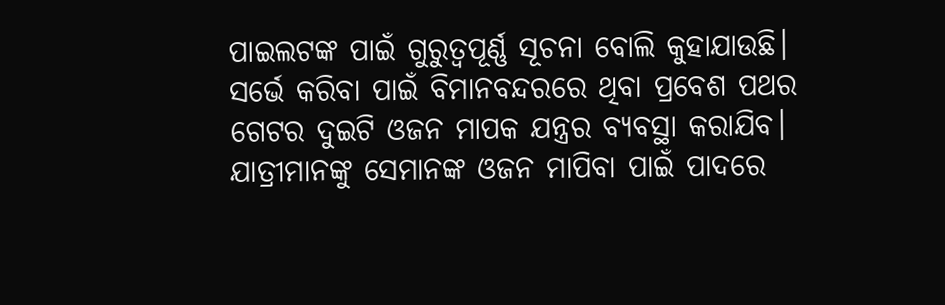ପାଇଲଟଙ୍କ ପାଇଁ ଗୁରୁତ୍ୱପୂର୍ଣ୍ଣ ସୂଚନା ବୋଲି କୁହାଯାଉଛି। ସର୍ଭେ କରିବା ପାଇଁ ବିମାନବନ୍ଦରରେ ଥିବା ପ୍ରବେଶ ପଥର ଗେଟର ଦୁଇଟି ଓଜନ ମାପକ ଯନ୍ତ୍ରର ବ୍ୟବସ୍ଥା କରାଯିବ। ଯାତ୍ରୀମାନଙ୍କୁ ସେମାନଙ୍କ ଓଜନ ମାପିବା ପାଇଁ ପାଦରେ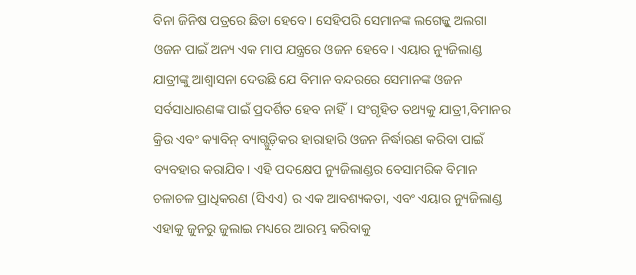ବିନା ଜିନିଷ ପତ୍ରରେ ଛିଡା ହେବେ। ସେହିପରି ସେମାନଙ୍କ ଲଗେଜ୍କୁ ଅଲଗା ଓଜନ ପାଇଁ ଅନ୍ୟ ଏକ ମାପ ଯନ୍ତ୍ରରେ ଓଜନ ହେବେ। ଏୟାର ନ୍ୟୁଜିଲାଣ୍ଡ ଯାତ୍ରୀଙ୍କୁ ଆଶ୍ୱାସନା ଦେଉଛି ଯେ ବିମାନ ବନ୍ଦରରେ ସେମାନଙ୍କ ଓଜନ ସର୍ବସାଧାରଣଙ୍କ ପାଇଁ ପ୍ରଦର୍ଶିତ ହେବ ନାହିଁ। ସଂଗୃହିତ ତଥ୍ୟକୁ ଯାତ୍ରୀ,ବିମାନର କ୍ରିଉ ଏବଂ କ୍ୟାବିନ୍ ବ୍ୟାଗ୍ଗୁଡ଼ିକର ହାରାହାରି ଓଜନ ନିର୍ଦ୍ଧାରଣ କରିବା ପାଇଁ ବ୍ୟବହାର କରାଯିବ। ଏହି ପଦକ୍ଷେପ ନ୍ୟୁଜିଲାଣ୍ଡର ବେସାମରିକ ବିମାନ ଚଳାଚଳ ପ୍ରାଧିକରଣ (ସିଏଏ) ର ଏକ ଆବଶ୍ୟକତା, ଏବଂ ଏୟାର ନ୍ୟୁଜିଲାଣ୍ଡ ଏହାକୁ ଜୁନରୁ ଜୁଲାଇ ମଧ୍ୟରେ ଆରମ୍ଭ କରିବାକୁ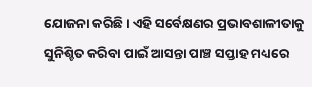ଯୋଜନା କରିଛି। ଏହି ସର୍ବେକ୍ଷଣର ପ୍ରଭାବଶାଳୀତାକୁ ସୁନିଶ୍ଚିତ କରିବା ପାଇଁ ଆସନ୍ତା ପାଞ୍ଚ ସପ୍ତାହ ମଧ୍ୟରେ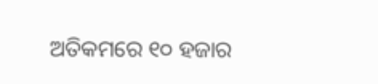ଅତିକମରେ ୧୦ ହଜାର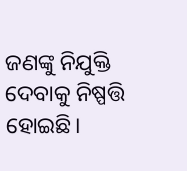ଜଣଙ୍କୁ ନିଯୁକ୍ତି ଦେବାକୁ ନିଷ୍ପତ୍ତି ହୋଇଛି।